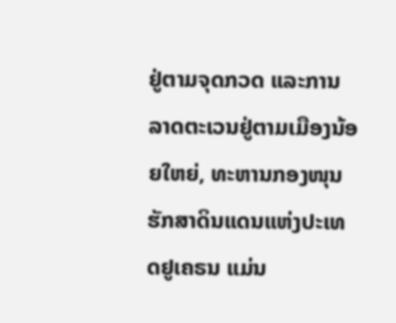ຢູ່ຕາມຈຸດກວດ ແລະການລາດຕະເວນຢູ່ຕາມເມືອງນ້ອຍໃຫຍ່, ທະຫານກອງໜຸນຮັກສາດິນແດນແຫ່ງປະເທດຢູເຄຣນ ແມ່ນ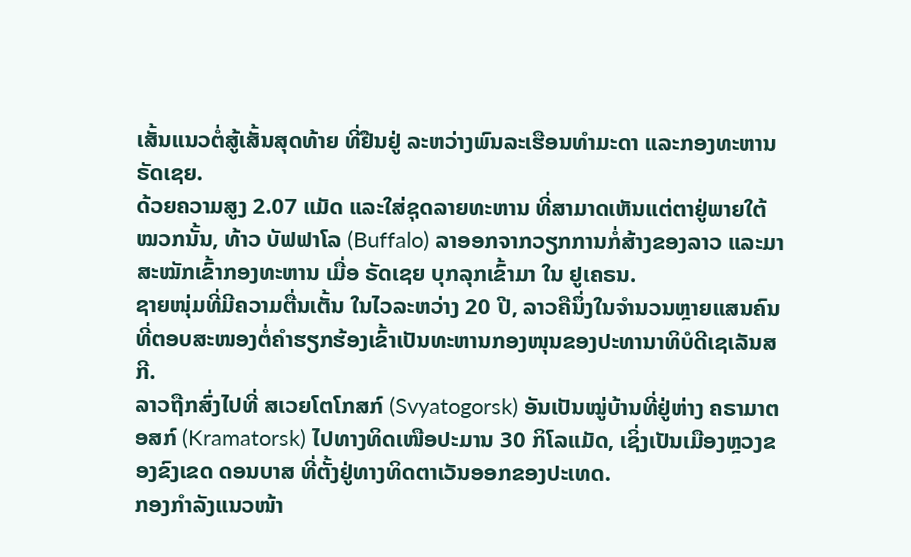ເສັ້ນແນວຕໍ່ສູ້ເສັ້ນສຸດທ້າຍ ທີ່ຢືນຢູ່ ລະຫວ່າງພົນລະເຮືອນທໍາມະດາ ແລະກອງທະຫານຣັດເຊຍ.
ດ້ວຍຄວາມສູງ 2.07 ແມັດ ແລະໃສ່ຊຸດລາຍທະຫານ ທີ່ສາມາດເຫັນແຕ່ຕາຢູ່ພາຍໃຕ້ໝວກນັ້ນ, ທ້າວ ບັຟຟາໂລ (Buffalo) ລາອອກຈາກວຽກການກໍ່ສ້າງຂອງລາວ ແລະມາສະໝັກເຂົ້າກອງທະຫານ ເມື່ອ ຣັດເຊຍ ບຸກລຸກເຂົ້າມາ ໃນ ຢູເຄຣນ.
ຊາຍໜຸ່ມທີ່ມີຄວາມຕື່ນເຕັ້ນ ໃນໄວລະຫວ່າງ 20 ປີ, ລາວຄືນຶ່ງໃນຈໍານວນຫຼາຍແສນຄົນທີ່ຕອບສະໜອງຕໍ່ຄໍາຮຽກຮ້ອງເຂົ້າເປັນທະຫານກອງໜຸນຂອງປະທານາທິບໍດີເຊເລັນສກີ.
ລາວຖືກສົ່ງໄປທີ່ ສເວຍໂຕໂກສກ໌ (Svyatogorsk) ອັນເປັນໝູ່ບ້ານທີ່ຢູ່ຫ່າງ ຄຣາມາຕອສກ໌ (Kramatorsk) ໄປທາງທິດເໜືອປະມານ 30 ກິໂລແມັດ, ເຊິ່ງເປັນເມືອງຫຼວງຂອງຂົງເຂດ ດອນບາສ ທີ່ຕັ້ງຢູ່ທາງທິດຕາເວັນອອກຂອງປະເທດ.
ກອງກໍາລັງແນວໜ້າ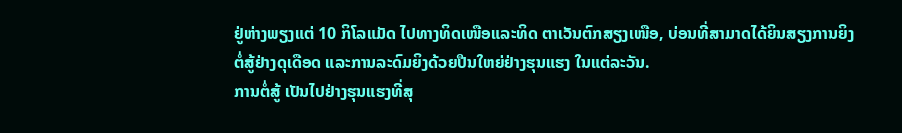ຢູ່ຫ່າງພຽງແຕ່ 10 ກິໂລແມັດ ໄປທາງທິດເໜືອແລະທິດ ຕາເວັນຕົກສຽງເໜືອ, ບ່ອນທີ່ສາມາດໄດ້ຍິນສຽງການຍິງຕໍ່ສູ້ຢ່າງດຸເດືອດ ແລະການລະດົມຍິງດ້ວຍປືນໃຫຍ່ຢ່າງຮຸນແຮງ ໃນແຕ່ລະວັນ.
ການຕໍ່ສູ້ ເປັນໄປຢ່າງຮຸນແຮງທີ່ສຸ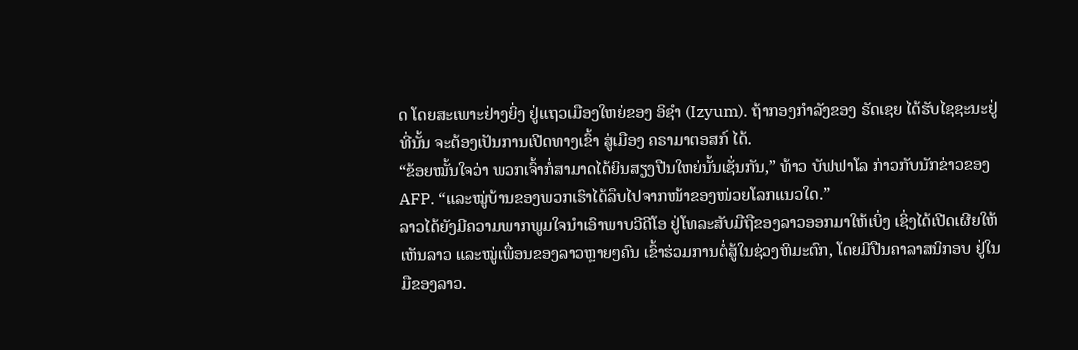ດ ໂດຍສະເພາະຢ່າງຍິ່ງ ຢູ່ແຖວເມືອງໃຫຍ່ຂອງ ອິຊຳ (Izyum). ຖ້າກອງກໍາລັງຂອງ ຣັດເຊຍ ໄດ້ຮັບໄຊຊະນະຢູ່ທີ່ນັ້ນ ຈະຕ້ອງເປັນການເປີດທາງເຂົ້າ ສູ່ເມືອງ ຄຣາມາຕອສກ໌ ໄດ້.
“ຂ້ອຍໝັ້ນໃຈວ່າ ພວກເຈົ້າກໍ່ສາມາດໄດ້ຍິນສຽງປືນໃຫຍ່ນັ້ນເຊັ່ນກັນ,” ທ້າວ ບັຟຟາໂລ ກ່າວກັບນັກຂ່າວຂອງ AFP. “ແລະໝູ່ບ້ານຂອງພວກເຮົາໄດ້ລຶບໄປຈາກໜ້າຂອງໜ່ວຍໂລກແນວໃດ.”
ລາວໄດ້ຍັງມີຄວາມພາກພູມໃຈນໍາເອົາພາບວີດີໂອ ຢູ່ໂທລະສັບມືຖືຂອງລາວອອກມາໃຫ້ເບິ່ງ ເຊິ່ງໄດ້ເປີດເຜີຍໃຫ້ເຫັນລາວ ແລະໝູ່ເພື່ອນຂອງລາວຫຼາຍໆຄົນ ເຂົ້າຮ່ວມການຕໍ່ສູ້ໃນຊ່ວງຫິມະຕົກ, ໂດຍມີປືນຄາລາສນິກອບ ຢູ່ໃນມືຂອງລາວ.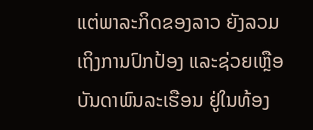ແຕ່ພາລະກິດຂອງລາວ ຍັງລວມເຖິງການປົກປ້ອງ ແລະຊ່ວຍເຫຼືອບັນດາພົນລະເຮືອນ ຢູ່ໃນທ້ອງ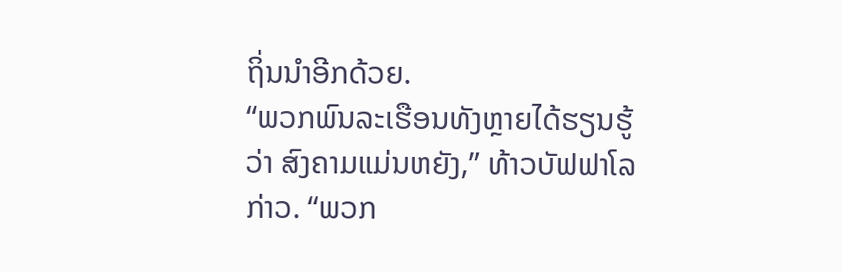ຖິ່ນນໍາອີກດ້ວຍ.
“ພວກພົນລະເຮືອນທັງຫຼາຍໄດ້ຮຽນຮູ້ວ່າ ສົງຄາມແມ່ນຫຍັງ,” ທ້າວບັຟຟາໂລ ກ່າວ. “ພວກ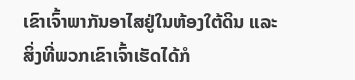ເຂົາເຈົ້າພາກັນອາໄສຢູ່ໃນຫ້ອງໃຕ້ດິນ ແລະສິ່ງທີ່ພວກເຂົາເຈົ້າເຮັດໄດ້ກໍ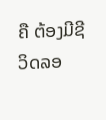ຄື ຕ້ອງມີຊີວິດລອ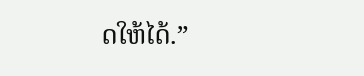ດໃຫ້ໄດ້.”